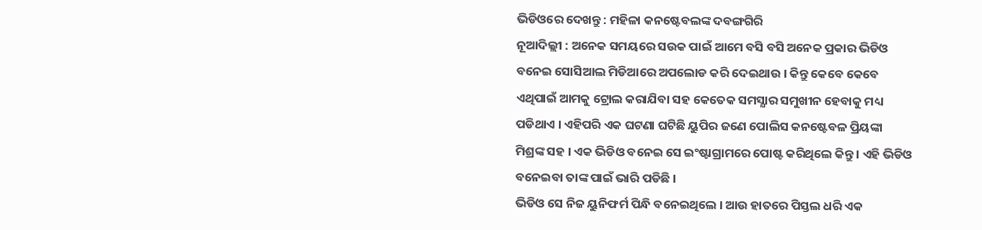ଭିଡିଓରେ ଦେଖନ୍ତୁ : ମହିଳା କନଷ୍ଟେବଲଙ୍କ ଦବଙ୍ଗଗିରି
ନୂଆଦିଲ୍ଲୀ : ଅନେକ ସମୟରେ ସଉକ ପାଇଁ ଆମେ ବସି ବସି ଅନେକ ପ୍ରକାର ଭିଡିଓ ବନେଇ ସୋସିଆଲ ମିଡିଆରେ ଅପଲୋଡ କରି ଦେଇଥାଉ । କିନ୍ତୁ କେବେ କେବେ ଏଥିପାଇଁ ଆମକୁ ଟ୍ରୋଲ କରାଯିବା ସହ କେତେକ ସମସ୍ଯାର ସମୁଖୀନ ହେବାକୁ ମଧ୍ୟ ପଡିଥାଏ । ଏହିପରି ଏକ ଘଟଣା ଘଟିଛି ୟୁପିର ଜଣେ ପୋଲିସ କନଷ୍ଟେବଳ ପ୍ରିୟଙ୍କା ମିଶ୍ରଙ୍କ ସହ । ଏକ ଭିଡିଓ ବନେଇ ସେ ଇଂଷ୍ଟାଗ୍ରାମରେ ପୋଷ୍ଟ କରିଥିଲେ କିନ୍ତୁ । ଏହି ଭିଡିଓ ବନେଇବା ତାଙ୍କ ପାଇଁ ଭାରି ପଡିଛି ।
ଭିଡିଓ ସେ ନିଜ ୟୁନିଫର୍ମ ପିନ୍ଧି ବନେଇଥିଲେ । ଆଉ ହାତରେ ପିସ୍ତଲ ଧରି ଏକ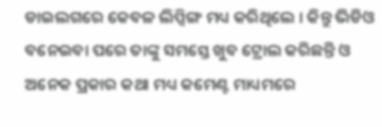ଡାଇଲଗରେ କେବଳ ଲିପ୍ସିଙ୍ଗ ମଧ୍ୟ କରିଥିଲେ । କିନ୍ତୁ ଭିଡିଓ ବନେଇବା ପରେ ତାଙ୍କୁ ସମସ୍ତେ ଖୁବ ଟ୍ରୋଲ କରିଛନ୍ତି ଓ ଅନେକ ପ୍ରକାର କଥା ମଧ୍ୟ କମେଣ୍ଟ ମାଧ୍ୟମରେ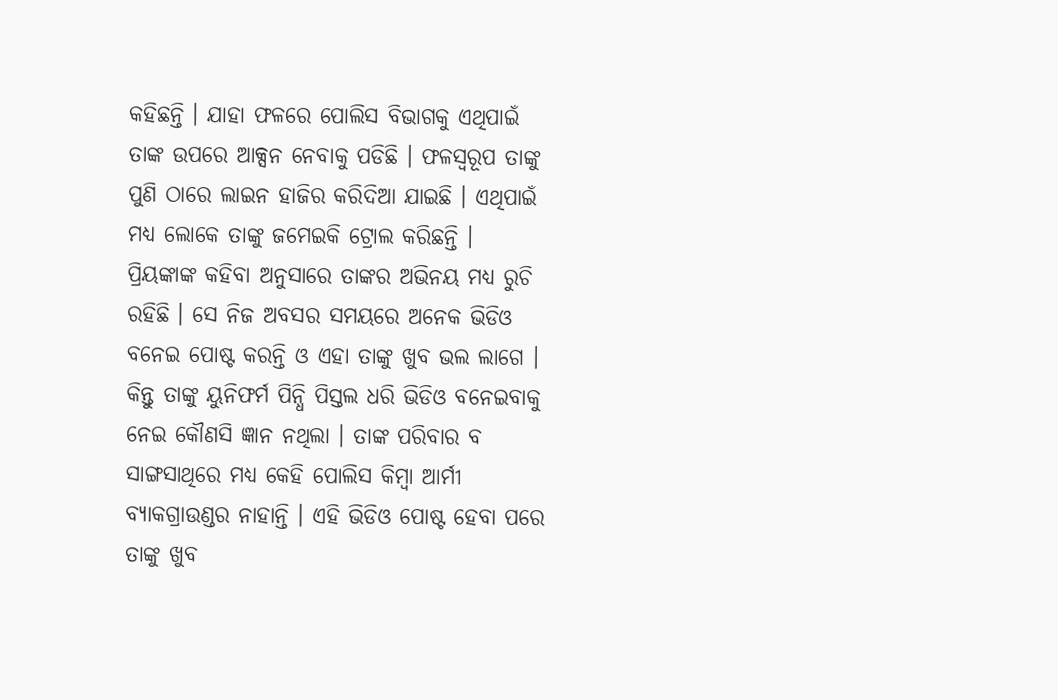କହିଛନ୍ତି । ଯାହା ଫଳରେ ପୋଲିସ ବିଭାଗକୁ ଏଥିପାଇଁ ତାଙ୍କ ଉପରେ ଆକ୍ସନ ନେବାକୁ ପଡିଛି । ଫଳସ୍ଵରୂପ ତାଙ୍କୁ ପୁଣି ଠାରେ ଲାଇନ ହାଜିର କରିଦିଆ ଯାଇଛି । ଏଥିପାଇଁ ମଧ୍ୟ ଲୋକେ ତାଙ୍କୁ ଜମେଇକି ଟ୍ରୋଲ କରିଛନ୍ତି ।
ପ୍ରିୟଙ୍କାଙ୍କ କହିବା ଅନୁସାରେ ତାଙ୍କର ଅଭିନୟ ମଧ୍ୟ ରୁଚି ରହିଛି । ସେ ନିଜ ଅବସର ସମୟରେ ଅନେକ ଭିଡିଓ ବନେଇ ପୋଷ୍ଟ କରନ୍ତି ଓ ଏହା ତାଙ୍କୁ ଖୁବ ଭଲ ଲାଗେ । କିନ୍ତୁ ତାଙ୍କୁ ୟୁନିଫର୍ମ ପିନ୍ଧି ପିସ୍ତଲ ଧରି ଭିଡିଓ ବନେଇବାକୁ ନେଇ କୌଣସି ଜ୍ଞାନ ନଥିଲା । ତାଙ୍କ ପରିବାର ବ ସାଙ୍ଗସାଥିରେ ମଧ୍ୟ କେହି ପୋଲିସ କିମ୍ବା ଆର୍ମୀ ବ୍ୟାକଗ୍ରାଉଣ୍ଡର ନାହାନ୍ତି । ଏହି ଭିଡିଓ ପୋଷ୍ଟ ହେବା ପରେ ତାଙ୍କୁ ଖୁବ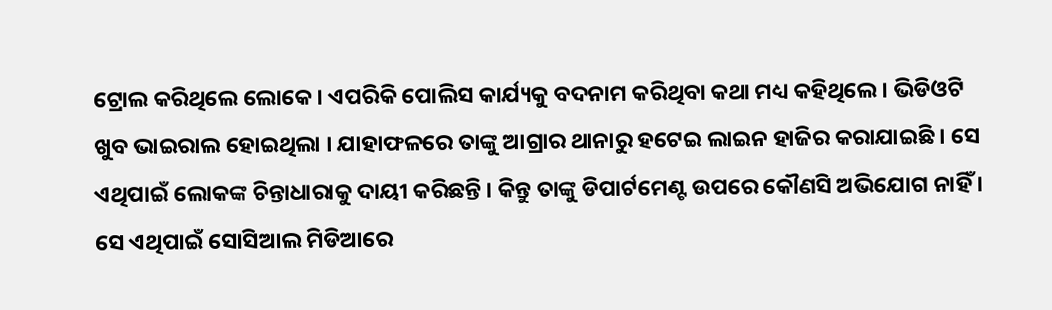ଟ୍ରୋଲ କରିଥିଲେ ଲୋକେ । ଏପରିକି ପୋଲିସ କାର୍ଯ୍ୟକୁ ବଦନାମ କରିଥିବା କଥା ମଧ୍ୟ କହିଥିଲେ । ଭିଡିଓଟି ଖୁବ ଭାଇରାଲ ହୋଇଥିଲା । ଯାହାଫଳରେ ତାଙ୍କୁ ଆଗ୍ରାର ଥାନାରୁ ହଟେଇ ଲାଇନ ହାଜିର କରାଯାଇଛି । ସେ ଏଥିପାଇଁ ଲୋକଙ୍କ ଚିନ୍ତାଧାରାକୁ ଦାୟୀ କରିଛନ୍ତି । କିନ୍ତୁ ତାଙ୍କୁ ଡିପାର୍ଟମେଣ୍ଟ ଉପରେ କୌଣସି ଅଭିଯୋଗ ନାହିଁ । ସେ ଏଥିପାଇଁ ସୋସିଆଲ ମିଡିଆରେ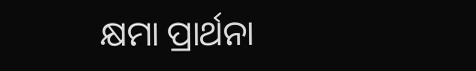କ୍ଷମା ପ୍ରାର୍ଥନା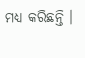ମଧ୍ୟ କରିଛନ୍ତି ।